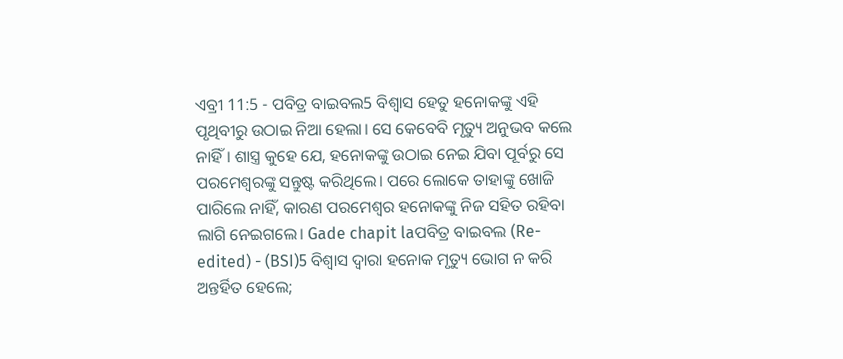ଏବ୍ରୀ 11:5 - ପବିତ୍ର ବାଇବଲ5 ବିଶ୍ୱାସ ହେତୁ ହନୋକଙ୍କୁ ଏହି ପୃଥିବୀରୁ ଉଠାଇ ନିଆ ହେଲା। ସେ କେବେବି ମୃତ୍ୟୁ ଅନୁଭବ କଲେ ନାହିଁ। ଶାସ୍ତ୍ର କୁହେ ଯେ, ହନୋକଙ୍କୁ ଉଠାଇ ନେଇ ଯିବା ପୂର୍ବରୁ ସେ ପରମେଶ୍ୱରଙ୍କୁ ସନ୍ତୁଷ୍ଟ କରିଥିଲେ। ପରେ ଲୋକେ ତାହାଙ୍କୁ ଖୋଜି ପାରିଲେ ନାହିଁ, କାରଣ ପରମେଶ୍ୱର ହନୋକଙ୍କୁ ନିଜ ସହିତ ରହିବା ଲାଗି ନେଇଗଲେ। Gade chapit laପବିତ୍ର ବାଇବଲ (Re-edited) - (BSI)5 ବିଶ୍ଵାସ ଦ୍ଵାରା ହନୋକ ମୃତ୍ୟୁ ଭୋଗ ନ କରି ଅନ୍ତର୍ହିତ ହେଲେ;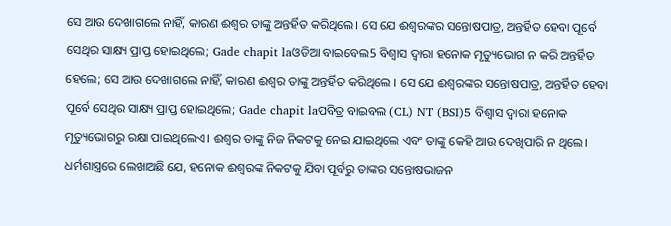ସେ ଆଉ ଦେଖାଗଲେ ନାହିଁ, କାରଣ ଈଶ୍ଵର ତାଙ୍କୁ ଅନ୍ତର୍ହିତ କରିଥିଲେ। ସେ ଯେ ଈଶ୍ଵରଙ୍କର ସନ୍ତୋଷପାତ୍ର, ଅନ୍ତର୍ହିତ ହେବା ପୂର୍ବେ ସେଥିର ସାକ୍ଷ୍ୟ ପ୍ରାପ୍ତ ହୋଇଥିଲେ; Gade chapit laଓଡିଆ ବାଇବେଲ5 ବିଶ୍ୱାସ ଦ୍ୱାରା ହନୋକ ମୃତ୍ୟୁଭୋଗ ନ କରି ଅନ୍ତର୍ହିତ ହେଲେ; ସେ ଆଉ ଦେଖାଗଲେ ନାହିଁ, କାରଣ ଈଶ୍ୱର ତାଙ୍କୁ ଅନ୍ତର୍ହିତ କରିଥିଲେ । ସେ ଯେ ଈଶ୍ୱରଙ୍କର ସନ୍ତୋଷପାତ୍ର, ଅନ୍ତର୍ହିତ ହେବା ପୂର୍ବେ ସେଥିର ସାକ୍ଷ୍ୟ ପ୍ରାପ୍ତ ହୋଇଥିଲେ; Gade chapit laପବିତ୍ର ବାଇବଲ (CL) NT (BSI)5 ବିଶ୍ୱାସ ଦ୍ୱାରା ହନୋକ ମୃତ୍ୟୁଭୋଗରୁ ରକ୍ଷା ପାଇଥିଲେଏ। ଈଶ୍ୱର ତାଙ୍କୁ ନିଜ ନିକଟକୁ ନେଇ ଯାଇଥିଲେ ଏବଂ ତାଙ୍କୁ କେହି ଆଉ ଦେଖିପାରି ନ ଥିଲେ। ଧର୍ମଶାସ୍ତ୍ରରେ ଲେଖାଅଛି ଯେ, ହନୋକ ଈଶ୍ୱରଙ୍କ ନିକଟକୁ ଯିବା ପୂର୍ବରୁ ତାଙ୍କର ସନ୍ତୋଷଭାଜନ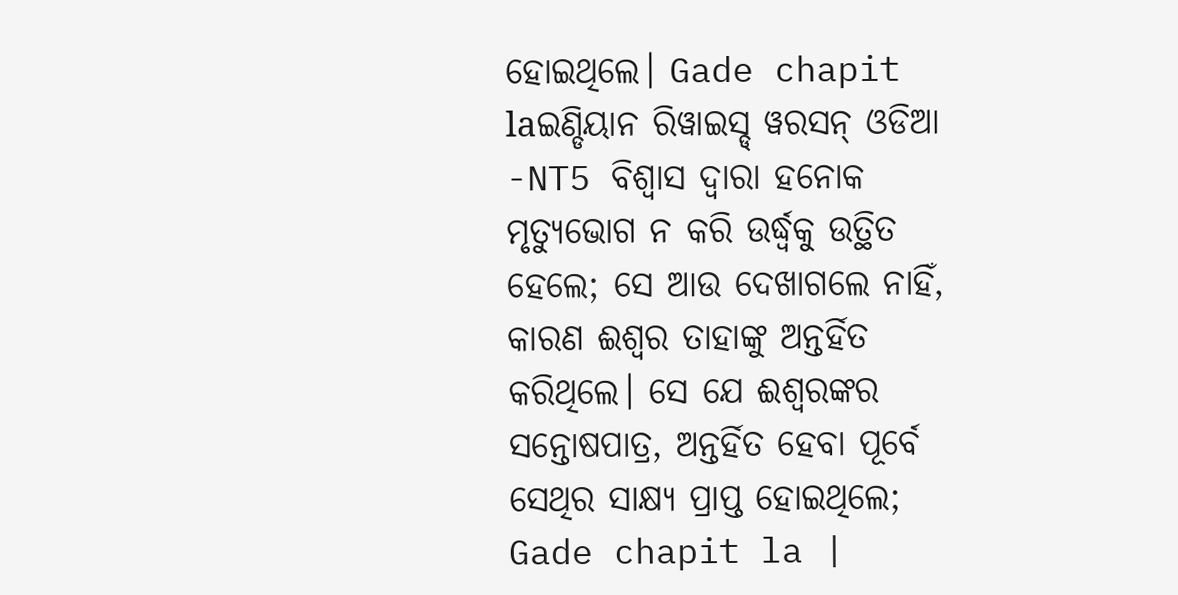ହୋଇଥିଲେ। Gade chapit laଇଣ୍ଡିୟାନ ରିୱାଇସ୍ଡ୍ ୱରସନ୍ ଓଡିଆ -NT5 ବିଶ୍ୱାସ ଦ୍ୱାରା ହନୋକ ମୃତ୍ୟୁଭୋଗ ନ କରି ଉର୍ଦ୍ଧ୍ବକୁ ଉତ୍ଥିତ ହେଲେ; ସେ ଆଉ ଦେଖାଗଲେ ନାହିଁ, କାରଣ ଈଶ୍ବର ତାହାଙ୍କୁ ଅନ୍ତର୍ହିତ କରିଥିଲେ। ସେ ଯେ ଈଶ୍ବରଙ୍କର ସନ୍ତୋଷପାତ୍ର, ଅନ୍ତର୍ହିତ ହେବା ପୂର୍ବେ ସେଥିର ସାକ୍ଷ୍ୟ ପ୍ରାପ୍ତ ହୋଇଥିଲେ; Gade chapit la |